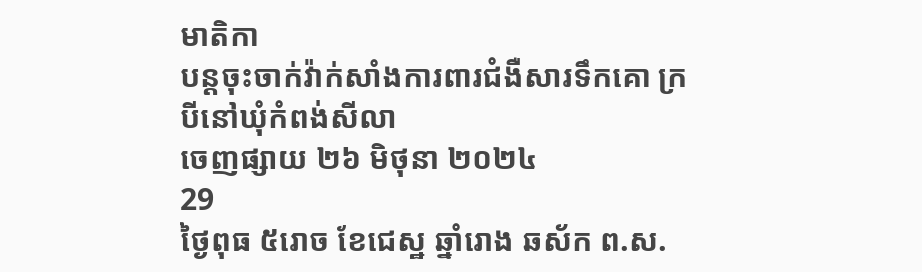មាតិកា
បន្តចុះចាក់វ៉ាក់សាំងការពារជំងឺសារទឹកគោ ក្របីនៅឃុំកំពង់សីលា
ចេញផ្សាយ ២៦ មិថុនា ២០២៤
29
ថ្ងៃពុធ ៥រោច ខែជេស្ឋ ឆ្នាំរោង ឆស័ក ព.ស.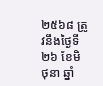២៥៦៨ ត្រូវនឹងថ្ងៃទី២៦ ខែមិថុនា ឆ្នាំ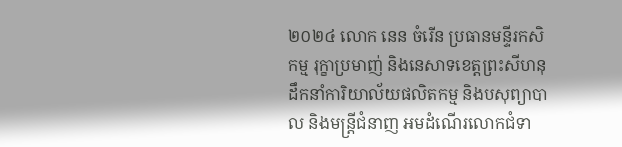២០២៤ លោក នេន ចំរើន ប្រធានមន្ទីរកសិកម្ម រុក្ខាប្រមាញ់ និងនេសាទខេត្តព្រះសីហនុ ដឹកនាំការិយាល័យផលិតកម្ម និងបសុព្យាបាល និងមន្រ្តីជំនាញ អមដំណើរលោកជំទា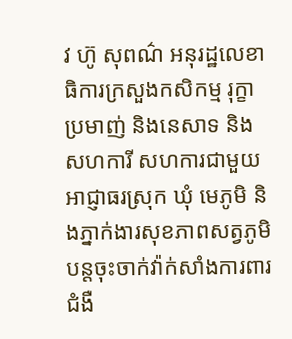វ ហ៊ូ សុពណ៌ អនុរដ្ឋលេខាធិការក្រសួងកសិកម្ម រុក្ខាប្រមាញ់ និងនេសាទ និងសហការី សហការជាមួយអាជ្ញាធរស្រុក ឃុំ មេភូមិ និងភ្នាក់ងារសុខភាពសត្វភូមិ បន្តចុះចាក់វ៉ាក់សាំងការពារជំងឺ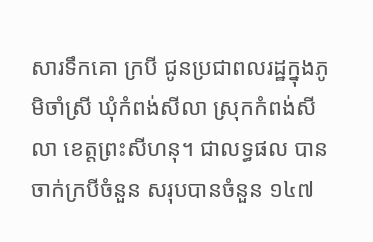សារទឹកគោ ក្របី ជូនប្រជាពលរដ្ឋក្នុងភូមិចាំស្រី ឃុំកំពង់សីលា ស្រុកកំពង់សីលា ខេត្តព្រះសីហនុ។ ជាលទ្ធផល បានចាក់ក្របីចំនួន សរុបបានចំនួន ១៤៧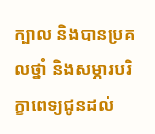ក្បាល និងបានប្រគលថ្នាំ និងសម្ភារបរិក្ខាពេទ្យជូនដល់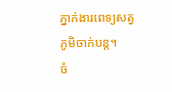ភ្នាក់ងារពេទ្យសត្វភូមិចាក់បន្ត។
ចំ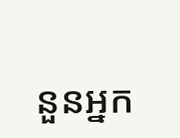នួនអ្នក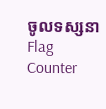ចូលទស្សនា
Flag Counter